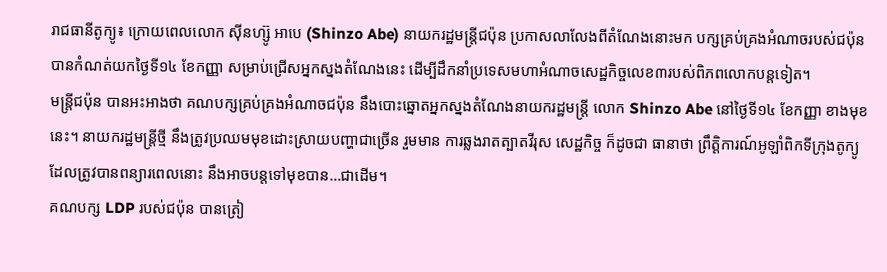រាជធានីតូក្យូ៖ ក្រោយពេលលោក ស៊ីនហ្ស៊ូ អាបេ (Shinzo Abe) នាយករដ្ឋមន្រ្ដីជប៉ុន ប្រកាសលាលែងពីតំណែងនោះមក បក្សគ្រប់គ្រងអំណាចរបស់ជប៉ុន បានកំណត់យកថ្ងៃទី១៤ ខែកញ្ញា សម្រាប់ជ្រើសអ្នកស្នងតំណែងនេះ ដើម្បីដឹកនាំប្រទេសមហាអំណាចសេដ្ឋកិច្ចលេខ៣របស់ពិភពលោកបន្ដទៀត។
មន្រ្ដីជប៉ុន បានអះអាងថា គណបក្សគ្រប់គ្រងអំណាចជប៉ុន នឹងបោះឆ្នោតអ្នកស្នងតំណែងនាយករដ្ឋមន្រ្ដី លោក Shinzo Abe នៅថ្ងៃទី១៤ ខែកញ្ញា ខាងមុខនេះ។ នាយករដ្ឋមន្រ្តីថ្មី នឹងត្រូវប្រឈមមុខដោះស្រាយបញ្ហាជាច្រើន រួមមាន ការឆ្លងរាតត្បាតវីរុស សេដ្ឋកិច្ច ក៏ដូចជា ធានាថា ព្រឹត្តិការណ៍អូឡាំពិកទីក្រុងតូក្យូ ដែលត្រូវបានពន្យារពេលនោះ នឹងអាចបន្តទៅមុខបាន…ជាដើម។
គណបក្ស LDP របស់ជប៉ុន បានត្រៀ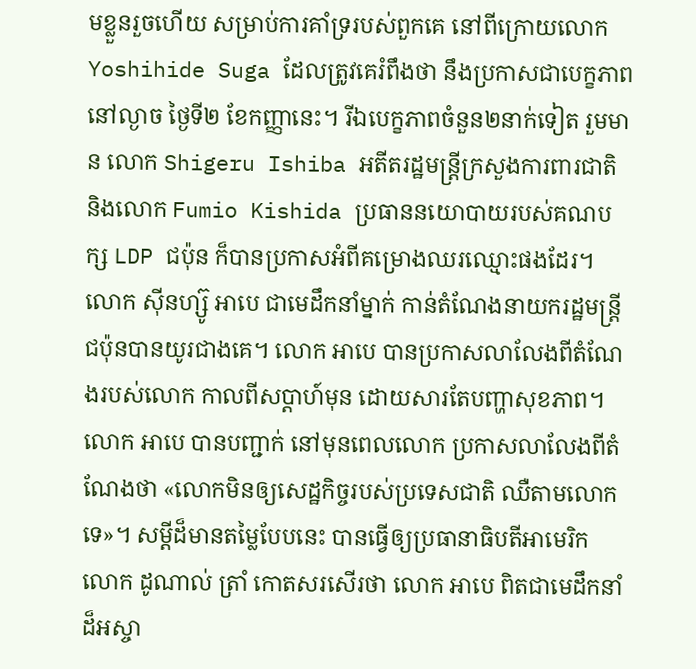មខ្លួនរួចហើយ សម្រាប់ការគាំទ្ររបស់ពួកគេ នៅពីក្រោយលោក Yoshihide Suga ដែលត្រូវគេរំពឹងថា នឹងប្រកាសជាបេក្ខភាព នៅល្ងាច ថ្ងៃទី២ ខែកញ្ញានេះ។ រីឯបេក្ខភាពចំនួន២នាក់ទៀត រួមមាន លោក Shigeru Ishiba អតីតរដ្ឋមន្រ្ដីក្រសួងការពារជាតិ និងលោក Fumio Kishida ប្រធាននយោបាយរបស់គណបក្ស LDP ជប៉ុន ក៏បានប្រកាសអំពីគម្រោងឈរឈ្មោះផងដែរ។
លោក ស៊ីនហ្ស៊ូ អាបេ ជាមេដឹកនាំម្នាក់ កាន់តំណែងនាយករដ្ឋមន្រ្ដីជប៉ុនបានយូរជាងគេ។ លោក អាបេ បានប្រកាសលាលែងពីតំណែងរបស់លោក កាលពីសប្ដាហ៍មុន ដោយសារតែបញ្ហាសុខភាព។
លោក អាបេ បានបញ្ជាក់ នៅមុនពេលលោក ប្រកាសលាលែងពីតំណែងថា «លោកមិនឲ្យសេដ្ឋកិច្ចរបស់ប្រទេសជាតិ ឈឺតាមលោកទេ»។ សម្ដីដ៏មានតម្លៃបែបនេះ បានធ្វើឲ្យប្រធានាធិបតីអាមេរិក លោក ដូណាល់ ត្រាំ កោតសរសើរថា លោក អាបេ ពិតជាមេដឹកនាំដ៏អស្ចា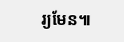រ្យមែន៕